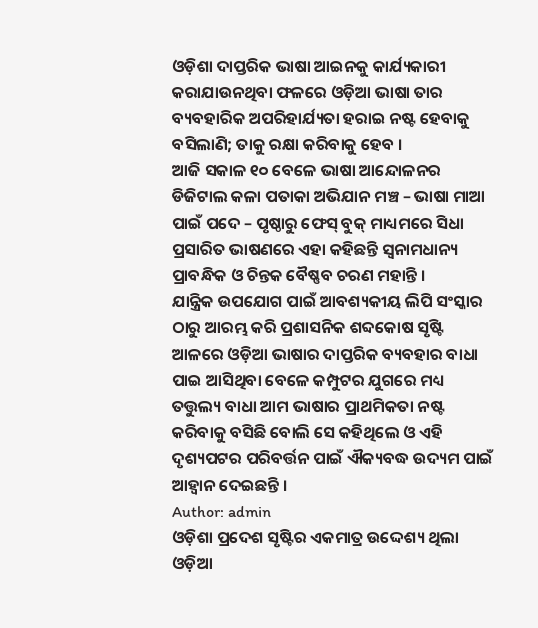ଓଡ଼ିଶା ଦାପ୍ତରିକ ଭାଷା ଆଇନକୁ କାର୍ଯ୍ୟକାରୀ କରାଯାଉନଥିବା ଫଳରେ ଓଡ଼ିଆ ଭାଷା ତାର ବ୍ୟବହାରିକ ଅପରିହାର୍ଯ୍ୟତା ହରାଇ ନଷ୍ଟ ହେବାକୁ ବସିଲାଣି; ତାକୁ ରକ୍ଷା କରିବାକୁ ହେବ ।
ଆଜି ସକାଳ ୧୦ ବେଳେ ଭାଷା ଆନ୍ଦୋଳନର ଡିଜିଟାଲ କଳା ପତାକା ଅଭିଯାନ ମଞ୍ଚ – ଭାଷା ମାଆ ପାଇଁ ପଦେ – ପୃଷ୍ଠାରୁ ଫେସ୍ ବୁକ୍ ମାଧ୍ୟମରେ ସିଧା ପ୍ରସାରିତ ଭାଷଣରେ ଏହା କହିଛନ୍ତି ସ୍ଵନାମଧାନ୍ୟ ପ୍ରାବନ୍ଧିକ ଓ ଚିନ୍ତକ ବୈଷ୍ଣବ ଚରଣ ମହାନ୍ତି ।
ଯାନ୍ତ୍ରିକ ଉପଯୋଗ ପାଇଁ ଆବଶ୍ୟକୀୟ ଲିପି ସଂସ୍କାର ଠାରୁ ଆରମ୍ଭ କରି ପ୍ରଶାସନିକ ଶବ୍ଦକୋଷ ସୃଷ୍ଟି ଆଳରେ ଓଡ଼ିଆ ଭାଷାର ଦାପ୍ତରିକ ବ୍ୟବହାର ବାଧା ପାଇ ଆସିଥିବା ବେଳେ କମ୍ପୁଟର ଯୁଗରେ ମଧ୍ୟ ତତ୍ତୁଲ୍ୟ ବାଧା ଆମ ଭାଷାର ପ୍ରାଥମିକତା ନଷ୍ଟ କରିବାକୁ ବସିଛି ବୋଲି ସେ କହିଥିଲେ ଓ ଏହି ଦୃଶ୍ୟପଟର ପରିବର୍ତ୍ତନ ପାଇଁ ଐକ୍ୟବଦ୍ଧ ଉଦ୍ୟମ ପାଇଁ ଆହ୍ଵାନ ଦେଇଛନ୍ତି ।
Author: admin
ଓଡ଼ିଶା ପ୍ରଦେଶ ସୃଷ୍ଟିର ଏକମାତ୍ର ଉଦ୍ଦେଶ୍ୟ ଥିଲା ଓଡ଼ିଆ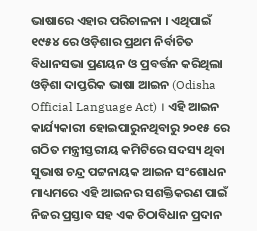ଭାଷାରେ ଏହାର ପରିଚାଳନା । ଏଥିପାଇଁ ୧୯୫୪ ରେ ଓଡ଼ିଶାର ପ୍ରଥମ ନିର୍ବାଚିତ ବିଧାନସଭା ପ୍ରଣୟନ ଓ ପ୍ରବର୍ତ୍ତନ କରିଥିଲା ଓଡ଼ିଶା ଦାପ୍ତରିକ ଭାଷା ଆଇନ (Odisha Official Language Act) । ଏହି ଆଇନ କାର୍ଯ୍ୟକାରୀ ହୋଇପାରୁନଥିବାରୁ ୨୦୧୫ ରେ ଗଠିତ ମନ୍ତ୍ରୀସ୍ତରୀୟ କମିଟିରେ ସଦସ୍ୟ ଥିବା ସୁଭାଷ ଚନ୍ଦ୍ର ପଟ୍ଟନାୟକ ଆଇନ ସଂଶୋଧନ ମାଧ୍ୟମରେ ଏହି ଆଇନର ସଶକ୍ତିକରଣ ପାଇଁ ନିଜର ପ୍ରସ୍ତାବ ସହ ଏକ ଚିଠାବିଧାନ ପ୍ରଦାନ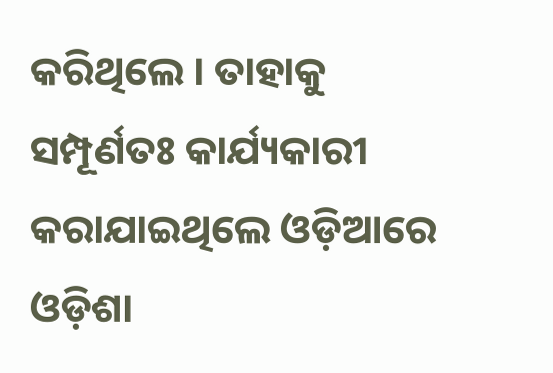କରିଥିଲେ । ତାହାକୁ ସମ୍ପୂର୍ଣତଃ କାର୍ଯ୍ୟକାରୀ କରାଯାଇଥିଲେ ଓଡ଼ିଆରେ ଓଡ଼ିଶା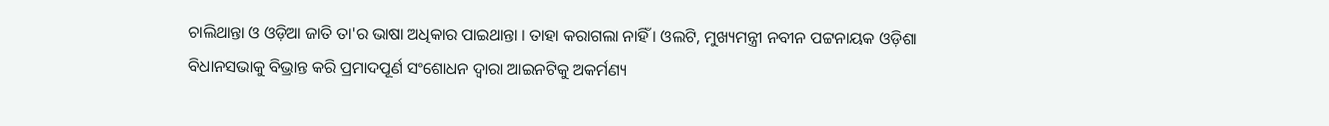ଚାଲିଥାନ୍ତା ଓ ଓଡ଼ିଆ ଜାତି ତା'ର ଭାଷା ଅଧିକାର ପାଇଥାନ୍ତା । ତାହା କରାଗଲା ନାହିଁ । ଓଲଟି, ମୁଖ୍ୟମନ୍ତ୍ରୀ ନବୀନ ପଟ୍ଟନାୟକ ଓଡ଼ିଶା ବିଧାନସଭାକୁ ବିଭ୍ରାନ୍ତ କରି ପ୍ରମାଦପୂର୍ଣ ସଂଶୋଧନ ଦ୍ଵାରା ଆଇନଟିକୁ ଅକର୍ମଣ୍ୟ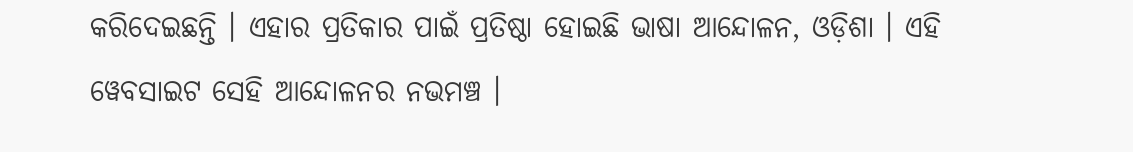କରିଦେଇଛନ୍ତି । ଏହାର ପ୍ରତିକାର ପାଇଁ ପ୍ରତିଷ୍ଠା ହୋଇଛି ଭାଷା ଆନ୍ଦୋଳନ, ଓଡ଼ିଶା । ଏହି ୱେବସାଇଟ ସେହି ଆନ୍ଦୋଳନର ନଭମଞ୍ଚ ।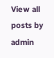View all posts by admin